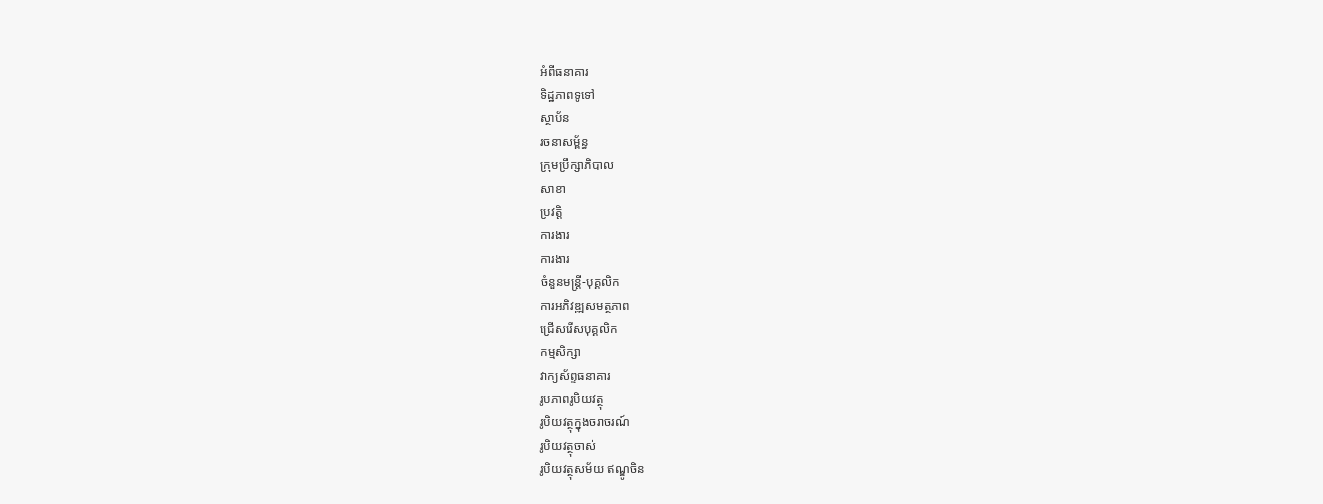អំពីធនាគារ
ទិដ្ឋភាពទូទៅ
ស្ថាប័ន
រចនាសម្ព័ន្ធ
ក្រុមប្រឹក្សាភិបាល
សាខា
ប្រវត្តិ
ការងារ
ការងារ
ចំនួនមន្ត្រី-បុគ្គលិក
ការអភិវឌ្ឍសមត្ថភាព
ជ្រើសរើសបុគ្គលិក
កម្មសិក្សា
វាក្យស័ព្ទធនាគារ
រូបភាពរូបិយវត្ថុ
រូបិយវត្ថុក្នុងចរាចរណ៍
រូបិយវត្ថុចាស់
រូបិយវត្ថុសម័យ ឥណ្ឌូចិន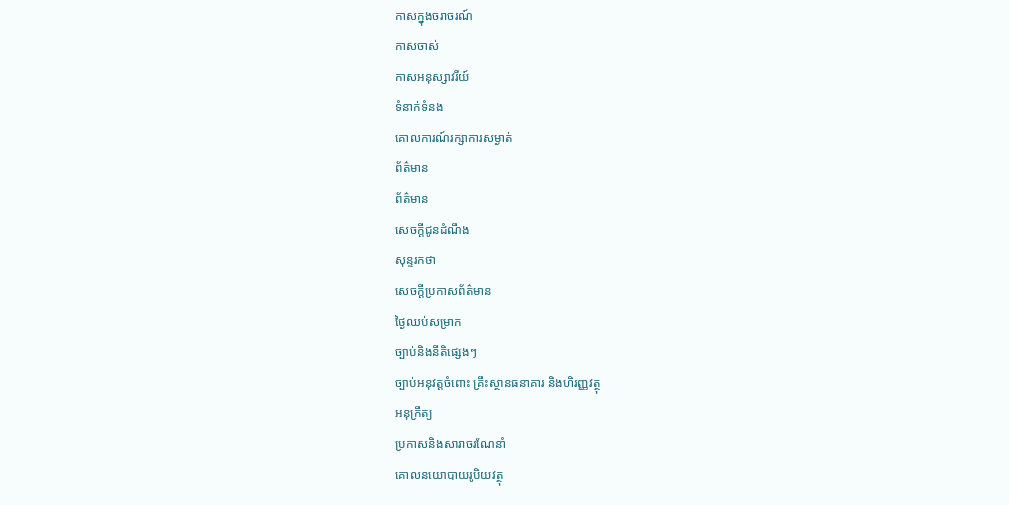កាសក្នុងចរាចរណ៍
កាសចាស់
កាសអនុស្សាវរីយ៍
ទំនាក់ទំនង
គោលការណ៍រក្សាការសម្ងាត់
ព័ត៌មាន
ព័ត៌មាន
សេចក្តីជូនដំណឹង
សុន្ទរកថា
សេចក្តីប្រកាសព័ត៌មាន
ថ្ងៃឈប់សម្រាក
ច្បាប់និងនីតិផ្សេងៗ
ច្បាប់អនុវត្តចំពោះ គ្រឹះស្ថានធនាគារ និងហិរញ្ញវត្ថុ
អនុក្រឹត្យ
ប្រកាសនិងសារាចរណែនាំ
គោលនយោបាយរូបិយវត្ថុ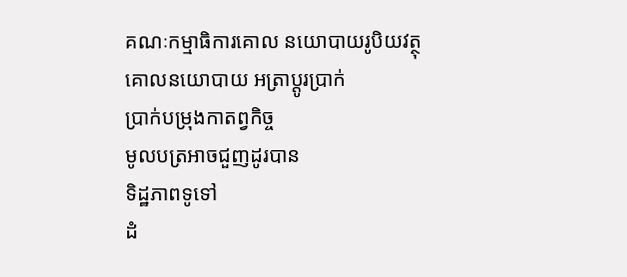គណៈកម្មាធិការគោល នយោបាយរូបិយវត្ថុ
គោលនយោបាយ អត្រាប្តូរប្រាក់
ប្រាក់បម្រុងកាតព្វកិច្ច
មូលបត្រអាចជួញដូរបាន
ទិដ្ឋភាពទូទៅ
ដំ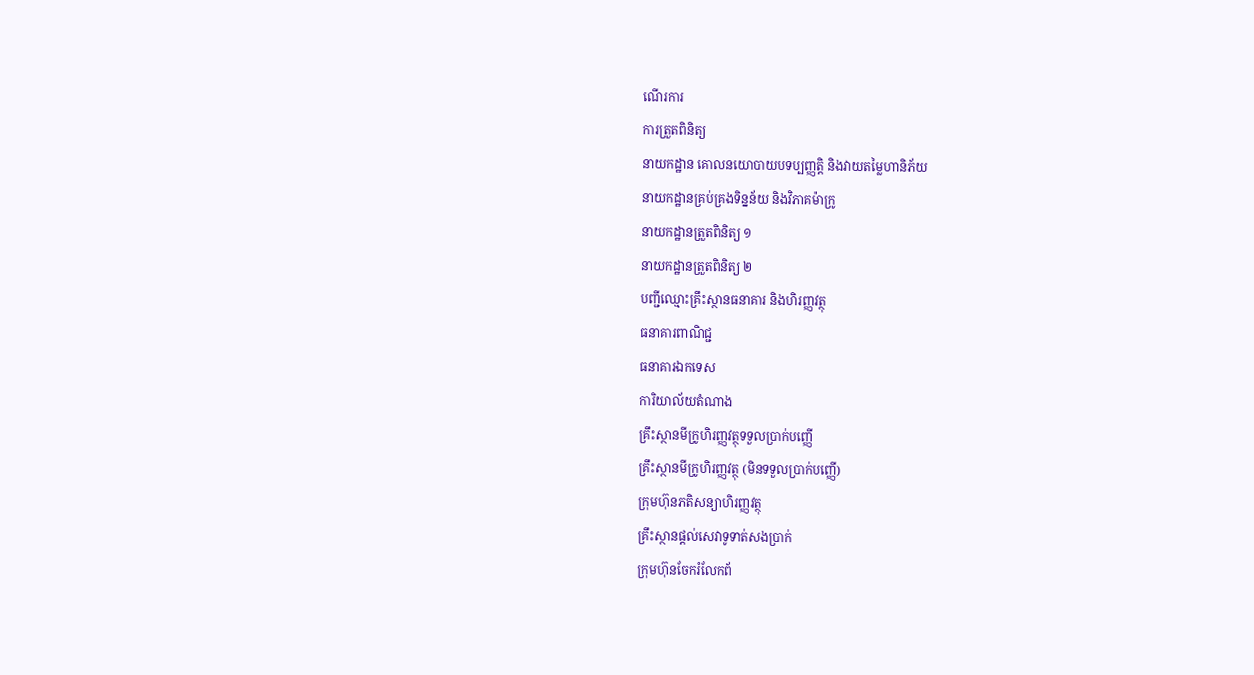ណើរការ
ការត្រួតពិនិត្យ
នាយកដ្ឋាន គោលនយោបាយបទប្បញ្ញត្តិ និងវាយតម្លៃហានិភ័យ
នាយកដ្ឋានគ្រប់គ្រងទិន្នន័យ និងវិភាគម៉ាក្រូ
នាយកដ្ឋានត្រួតពិនិត្យ ១
នាយកដ្ឋានត្រួតពិនិត្យ ២
បញ្ជីឈ្មោះគ្រឹះស្ថានធនាគារ និងហិរញ្ញវត្ថុ
ធនាគារពាណិជ្ជ
ធនាគារឯកទេស
ការិយាល័យតំណាង
គ្រឹះស្ថានមីក្រូហិរញ្ញវត្ថុទទួលប្រាក់បញ្ញើ
គ្រឹះស្ថានមីក្រូហិរញ្ញវត្ថុ (មិនទទួលប្រាក់បញ្ញើ)
ក្រុមហ៊ុនភតិសន្យាហិរញ្ញវត្ថុ
គ្រឹះស្ថានផ្ដល់សេវាទូទាត់សងប្រាក់
ក្រុមហ៊ុនចែករំលែកព័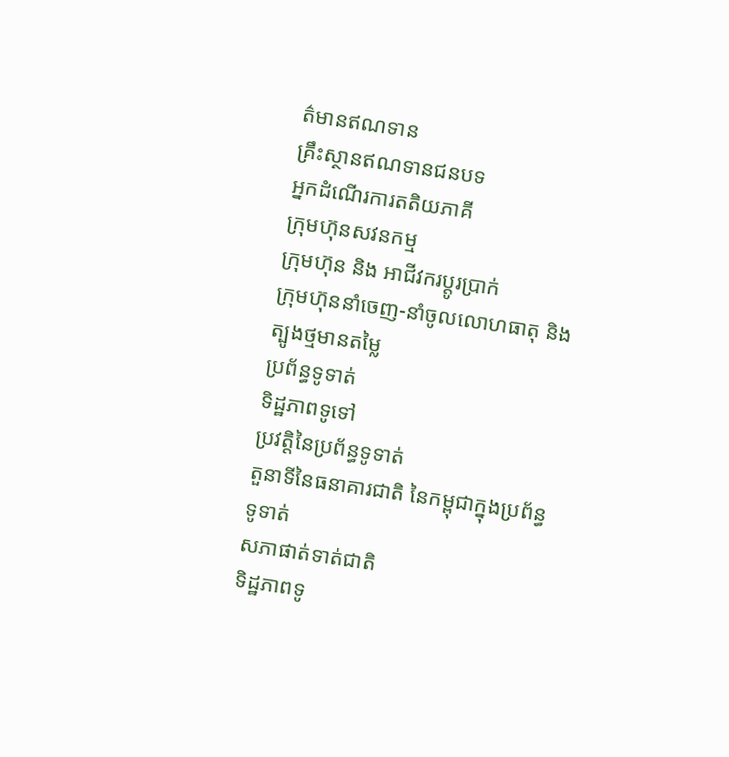ត៌មានឥណទាន
គ្រឹះស្ថានឥណទានជនបទ
អ្នកដំណើរការតតិយភាគី
ក្រុមហ៊ុនសវនកម្ម
ក្រុមហ៊ុន និង អាជីវករប្តូរប្រាក់
ក្រុមហ៊ុននាំចេញ-នាំចូលលោហធាតុ និងត្បូងថ្មមានតម្លៃ
ប្រព័ន្ធទូទាត់
ទិដ្ឋភាពទូទៅ
ប្រវត្តិនៃប្រព័ន្ធទូទាត់
តួនាទីនៃធនាគារជាតិ នៃកម្ពុជាក្នុងប្រព័ន្ធ ទូទាត់
សភាផាត់ទាត់ជាតិ
ទិដ្ឋភាពទូ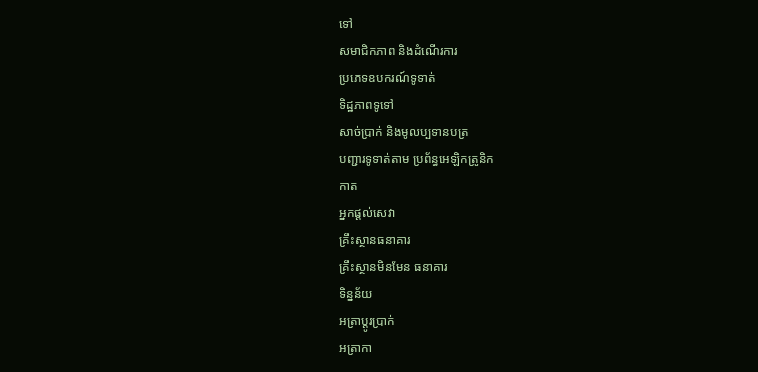ទៅ
សមាជិកភាព និងដំណើរការ
ប្រភេទឧបករណ៍ទូទាត់
ទិដ្ឋភាពទូទៅ
សាច់ប្រាក់ និងមូលប្បទានបត្រ
បញ្ជារទូទាត់តាម ប្រព័ន្ធអេឡិកត្រូនិក
កាត
អ្នកផ្តល់សេវា
គ្រឹះស្ថានធនាគារ
គ្រឹះស្ថានមិនមែន ធនាគារ
ទិន្នន័យ
អត្រាប្តូរបា្រក់
អត្រាកា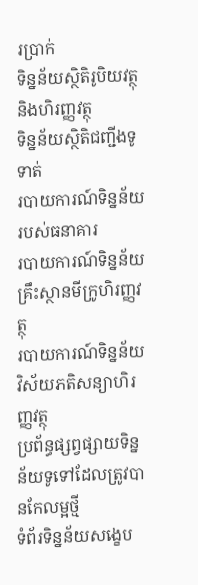រប្រាក់
ទិន្នន័យស្ថិតិរូបិយវត្ថុ និងហិរញ្ញវត្ថុ
ទិន្នន័យស្ថិតិជញ្ជីងទូទាត់
របាយការណ៍ទិន្នន័យ របស់ធនាគារ
របាយការណ៍ទិន្នន័យ គ្រឹះស្ថានមីក្រូហិរញ្ញវត្ថុ
របាយការណ៍ទិន្នន័យវិស័យភតិសន្យាហិរញ្ញវត្ថុ
ប្រព័ន្ធផ្សព្វផ្សាយទិន្នន័យទូទៅដែលត្រូវបានកែលម្អថ្មី
ទំព័រទិន្នន័យសង្ខេប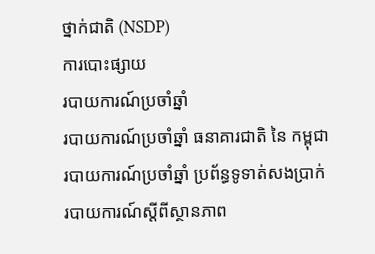ថ្នាក់ជាតិ (NSDP)
ការបោះផ្សាយ
របាយការណ៍ប្រចាំឆ្នាំ
របាយការណ៍ប្រចាំឆ្នាំ ធនាគារជាតិ នៃ កម្ពុជា
របាយការណ៍ប្រចាំឆ្នាំ ប្រព័ន្ធទូទាត់សងប្រាក់
របាយការណ៍ស្តីពីស្ថានភាព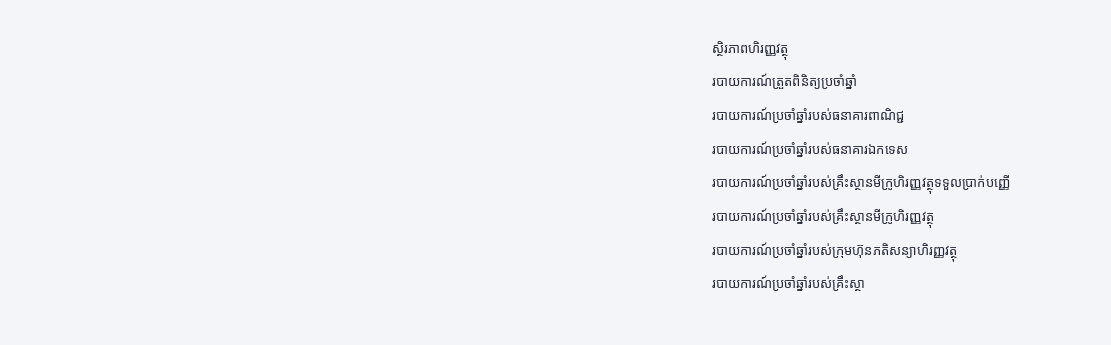ស្ថិរភាពហិរញ្ញវត្ថុ
របាយការណ៍ត្រួតពិនិត្យប្រចាំឆ្នាំ
របាយការណ៍ប្រចាំឆ្នាំរបស់ធនាគារពាណិជ្ជ
របាយការណ៍ប្រចាំឆ្នាំរបស់ធនាគារឯកទេស
របាយការណ៍ប្រចាំឆ្នាំរបស់គ្រឹះស្ថានមីក្រូហិរញ្ញវត្ថុទទួលប្រាក់បញ្ញើ
របាយការណ៍ប្រចាំឆ្នាំរបស់គ្រឹះស្ថានមីក្រូហិរញ្ញវត្ថុ
របាយការណ៍ប្រចាំឆ្នាំរបស់ក្រុមហ៊ុនភតិសន្យាហិរញ្ញវត្ថុ
របាយការណ៍ប្រចាំឆ្នាំរបស់គ្រឹះស្ថា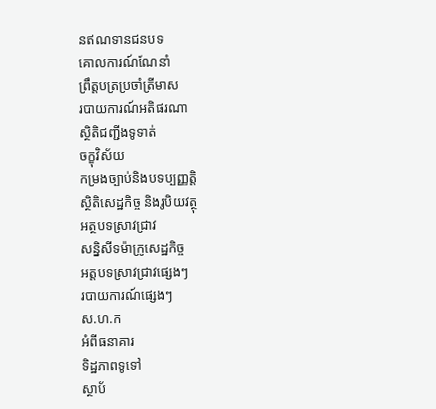នឥណទានជនបទ
គោលការណ៍ណែនាំ
ព្រឹត្តបត្រប្រចាំត្រីមាស
របាយការណ៍អតិផរណា
ស្ថិតិជញ្ជីងទូទាត់
ចក្ខុវិស័យ
កម្រងច្បាប់និងបទប្បញ្ញត្តិ
ស្ថិតិសេដ្ឋកិច្ច និងរូបិយវត្ថុ
អត្ថបទស្រាវជ្រាវ
សន្និសីទម៉ាក្រូសេដ្ឋកិច្ច
អត្តបទស្រាវជ្រាវផ្សេងៗ
របាយការណ៍ផ្សេងៗ
ស.ហ.ក
អំពីធនាគារ
ទិដ្ឋភាពទូទៅ
ស្ថាប័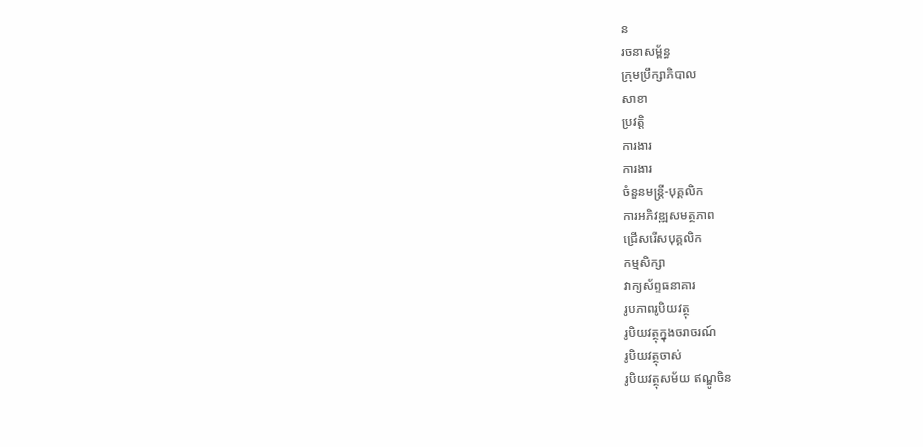ន
រចនាសម្ព័ន្ធ
ក្រុមប្រឹក្សាភិបាល
សាខា
ប្រវត្តិ
ការងារ
ការងារ
ចំនួនមន្ត្រី-បុគ្គលិក
ការអភិវឌ្ឍសមត្ថភាព
ជ្រើសរើសបុគ្គលិក
កម្មសិក្សា
វាក្យស័ព្ទធនាគារ
រូបភាពរូបិយវត្ថុ
រូបិយវត្ថុក្នុងចរាចរណ៍
រូបិយវត្ថុចាស់
រូបិយវត្ថុសម័យ ឥណ្ឌូចិន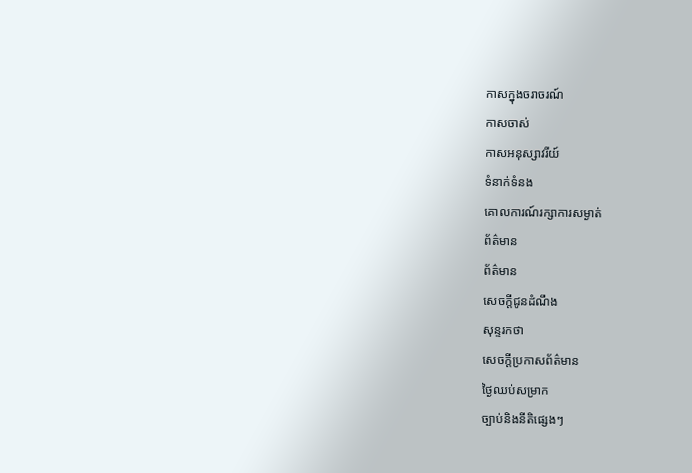កាសក្នុងចរាចរណ៍
កាសចាស់
កាសអនុស្សាវរីយ៍
ទំនាក់ទំនង
គោលការណ៍រក្សាការសម្ងាត់
ព័ត៌មាន
ព័ត៌មាន
សេចក្តីជូនដំណឹង
សុន្ទរកថា
សេចក្តីប្រកាសព័ត៌មាន
ថ្ងៃឈប់សម្រាក
ច្បាប់និងនីតិផ្សេងៗ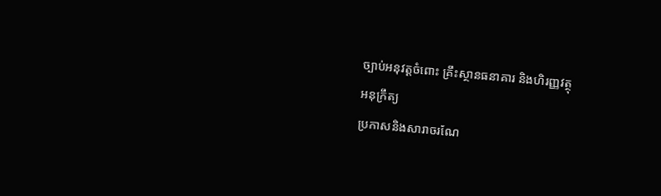ច្បាប់អនុវត្តចំពោះ គ្រឹះស្ថានធនាគារ និងហិរញ្ញវត្ថុ
អនុក្រឹត្យ
ប្រកាសនិងសារាចរណែ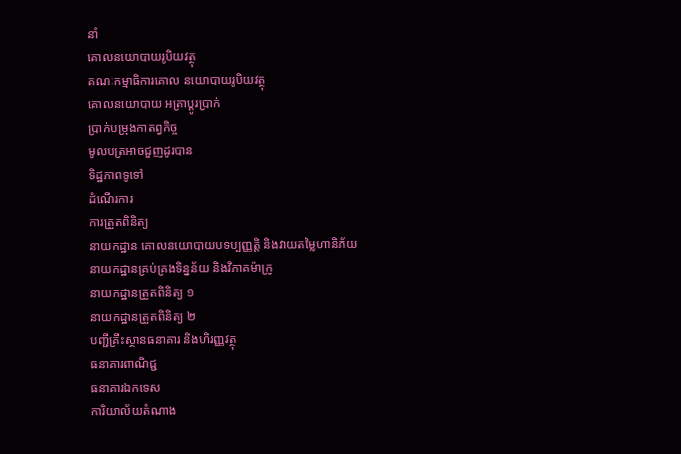នាំ
គោលនយោបាយរូបិយវត្ថុ
គណៈកម្មាធិការគោល នយោបាយរូបិយវត្ថុ
គោលនយោបាយ អត្រាប្តូរប្រាក់
ប្រាក់បម្រុងកាតព្វកិច្ច
មូលបត្រអាចជួញដូរបាន
ទិដ្ឋភាពទូទៅ
ដំណើរការ
ការត្រួតពិនិត្យ
នាយកដ្ឋាន គោលនយោបាយបទប្បញ្ញត្តិ និងវាយតម្លៃហានិភ័យ
នាយកដ្ឋានគ្រប់គ្រងទិន្នន័យ និងវិភាគម៉ាក្រូ
នាយកដ្ឋានត្រួតពិនិត្យ ១
នាយកដ្ឋានត្រួតពិនិត្យ ២
បញ្ជីគ្រឹះស្ថានធនាគារ និងហិរញ្ញវត្ថុ
ធនាគារពាណិជ្ជ
ធនាគារឯកទេស
ការិយាល័យតំណាង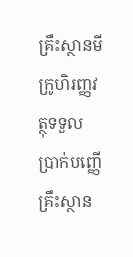គ្រឹះស្ថានមីក្រូហិរញ្ញវត្ថុទទួលប្រាក់បញ្ញើ
គ្រឹះស្ថាន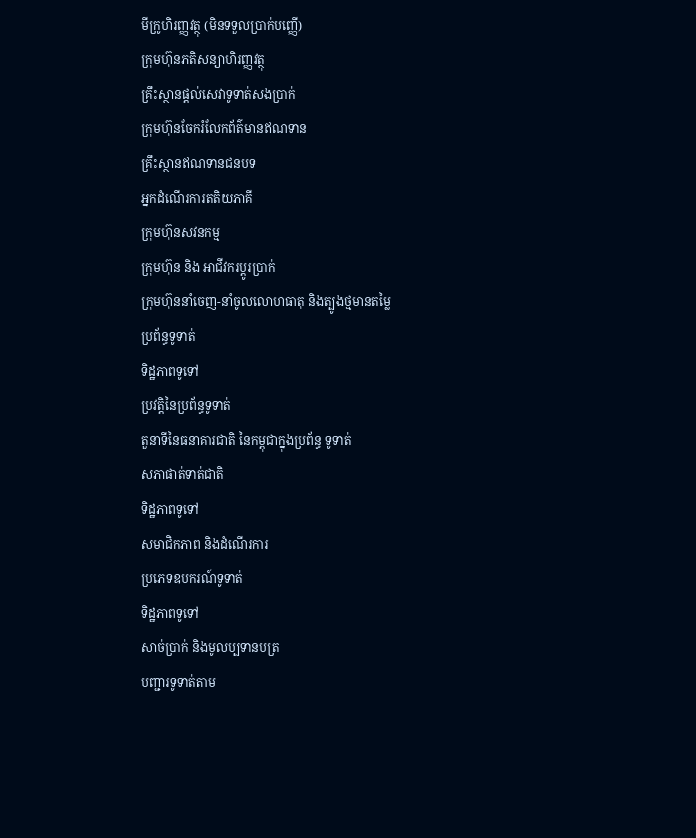មីក្រូហិរញ្ញវត្ថុ (មិនទទួលប្រាក់បញ្ញើ)
ក្រុមហ៊ុនភតិសន្យាហិរញ្ញវត្ថុ
គ្រឹះស្ថានផ្ដល់សេវាទូទាត់សងប្រាក់
ក្រុមហ៊ុនចែករំលែកព័ត៌មានឥណទាន
គ្រឹះស្ថានឥណទានជនបទ
អ្នកដំណើរការតតិយភាគី
ក្រុមហ៊ុនសវនកម្ម
ក្រុមហ៊ុន និង អាជីវករប្តូរប្រាក់
ក្រុមហ៊ុននាំចេញ-នាំចូលលោហធាតុ និងត្បូងថ្មមានតម្លៃ
ប្រព័ន្ធទូទាត់
ទិដ្ឋភាពទូទៅ
ប្រវត្តិនៃប្រព័ន្ធទូទាត់
តួនាទីនៃធនាគារជាតិ នៃកម្ពុជាក្នុងប្រព័ន្ធ ទូទាត់
សភាផាត់ទាត់ជាតិ
ទិដ្ឋភាពទូទៅ
សមាជិកភាព និងដំណើរការ
ប្រភេទឧបករណ៍ទូទាត់
ទិដ្ឋភាពទូទៅ
សាច់ប្រាក់ និងមូលប្បទានបត្រ
បញ្ជារទូទាត់តាម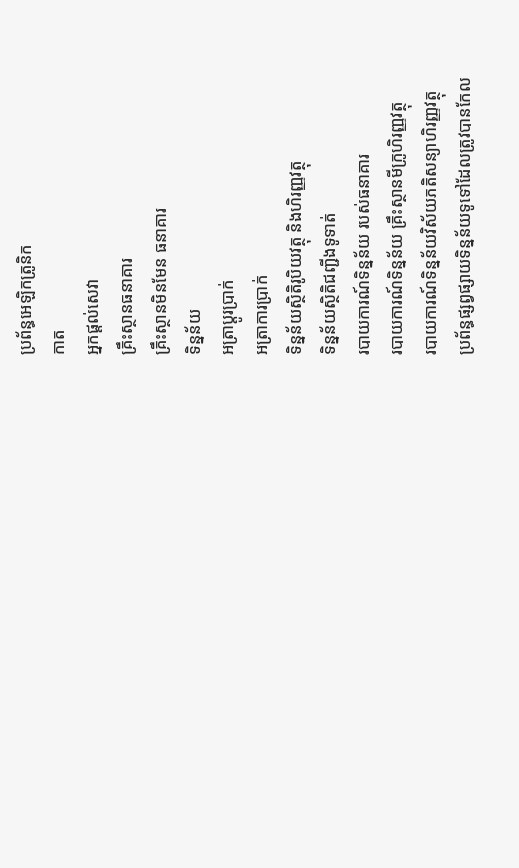ប្រព័ន្ធអេឡិកត្រូនិក
កាត
អ្នកផ្តល់សេវា
គ្រឹះស្ថានធនាគារ
គ្រឹះស្ថានមិនមែន ធនាគារ
ទិន្នន័យ
អត្រាប្តូរបា្រក់
អត្រាការប្រាក់
ទិន្នន័យស្ថិតិរូបិយវត្ថុ និងហិរញ្ញវត្ថុ
ទិន្នន័យស្ថិតិជញ្ជីងទូទាត់
របាយការណ៍ទិន្នន័យ របស់ធនាគារ
របាយការណ៍ទិន្នន័យ គ្រឹះស្ថានមីក្រូហិរញ្ញវត្ថុ
របាយការណ៍ទិន្នន័យវិស័យភតិសន្យាហិរញ្ញវត្ថុ
ប្រព័ន្ធផ្សព្វផ្សាយទិន្នន័យទូទៅដែលត្រូវបានកែល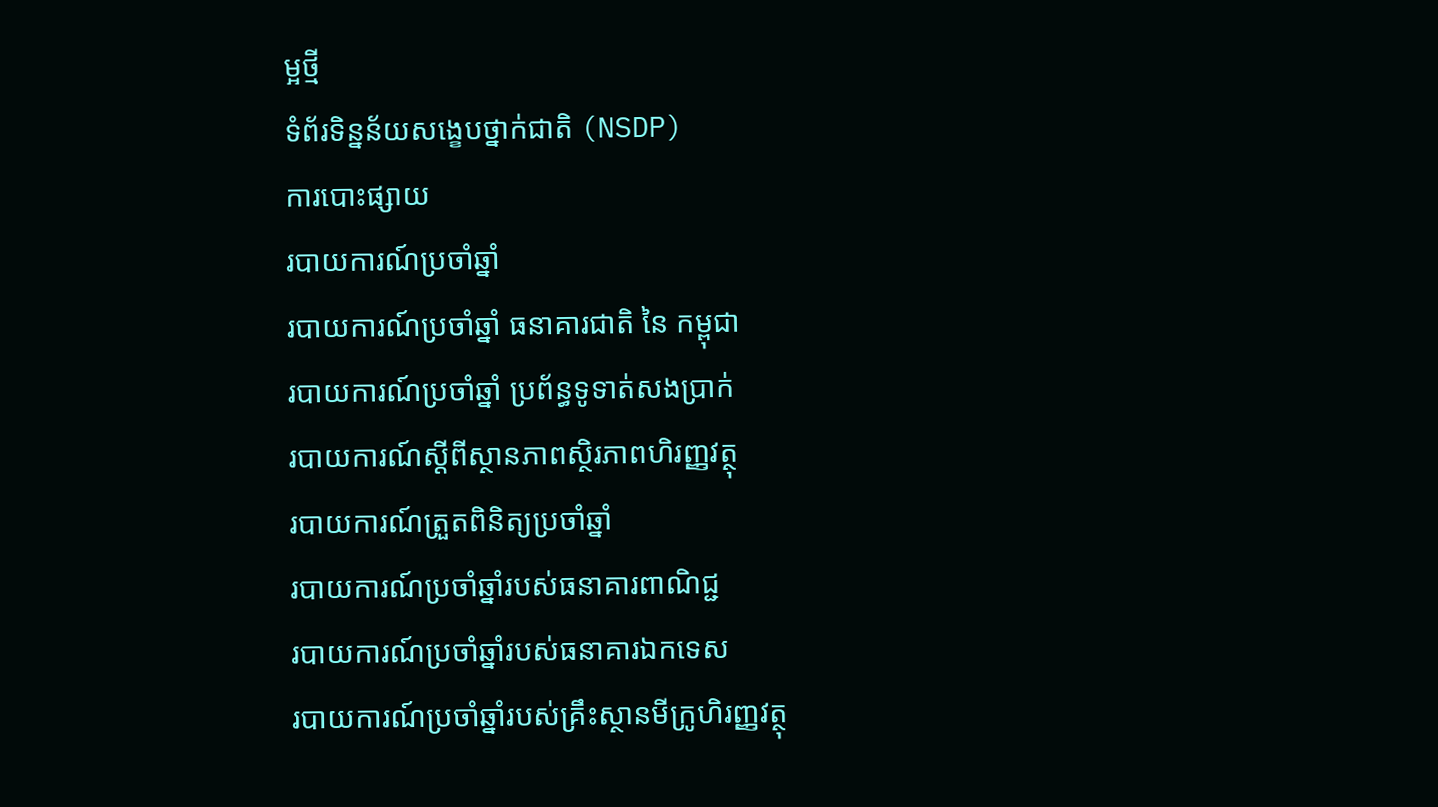ម្អថ្មី
ទំព័រទិន្នន័យសង្ខេបថ្នាក់ជាតិ (NSDP)
ការបោះផ្សាយ
របាយការណ៍ប្រចាំឆ្នាំ
របាយការណ៍ប្រចាំឆ្នាំ ធនាគារជាតិ នៃ កម្ពុជា
របាយការណ៍ប្រចាំឆ្នាំ ប្រព័ន្ធទូទាត់សងប្រាក់
របាយការណ៍ស្តីពីស្ថានភាពស្ថិរភាពហិរញ្ញវត្ថុ
របាយការណ៍ត្រួតពិនិត្យប្រចាំឆ្នាំ
របាយការណ៍ប្រចាំឆ្នាំរបស់ធនាគារពាណិជ្ជ
របាយការណ៍ប្រចាំឆ្នាំរបស់ធនាគារឯកទេស
របាយការណ៍ប្រចាំឆ្នាំរបស់គ្រឹះស្ថានមីក្រូហិរញ្ញវត្ថុ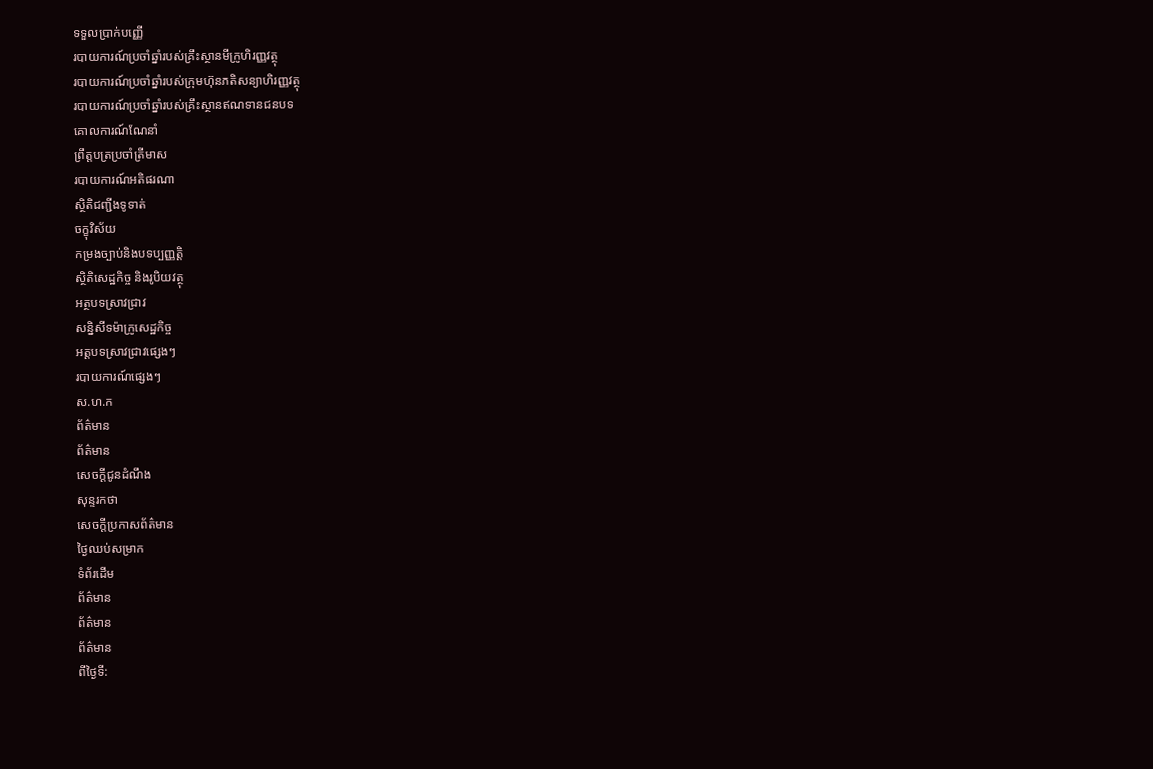ទទួលប្រាក់បញ្ញើ
របាយការណ៍ប្រចាំឆ្នាំរបស់គ្រឹះស្ថានមីក្រូហិរញ្ញវត្ថុ
របាយការណ៍ប្រចាំឆ្នាំរបស់ក្រុមហ៊ុនភតិសន្យាហិរញ្ញវត្ថុ
របាយការណ៍ប្រចាំឆ្នាំរបស់គ្រឹះស្ថានឥណទានជនបទ
គោលការណ៍ណែនាំ
ព្រឹត្តបត្រប្រចាំត្រីមាស
របាយការណ៍អតិផរណា
ស្ថិតិជញ្ជីងទូទាត់
ចក្ខុវិស័យ
កម្រងច្បាប់និងបទប្បញ្ញត្តិ
ស្ថិតិសេដ្ឋកិច្ច និងរូបិយវត្ថុ
អត្ថបទស្រាវជ្រាវ
សន្និសីទម៉ាក្រូសេដ្ឋកិច្ច
អត្តបទស្រាវជ្រាវផ្សេងៗ
របាយការណ៍ផ្សេងៗ
ស.ហ.ក
ព័ត៌មាន
ព័ត៌មាន
សេចក្តីជូនដំណឹង
សុន្ទរកថា
សេចក្តីប្រកាសព័ត៌មាន
ថ្ងៃឈប់សម្រាក
ទំព័រដើម
ព័ត៌មាន
ព័ត៌មាន
ព័ត៌មាន
ពីថ្ងៃទី: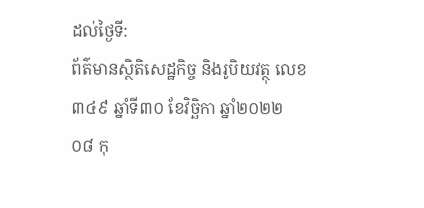ដល់ថ្ងៃទី:
ព័ត៌មានស្ថិតិសេដ្ឋកិច្ច និងរូបិយវត្ថុ លេខ៣៤៩ ឆ្នាំទី៣០ ខែវិច្ឆិកា ឆ្នាំ២០២២
០៨ កុ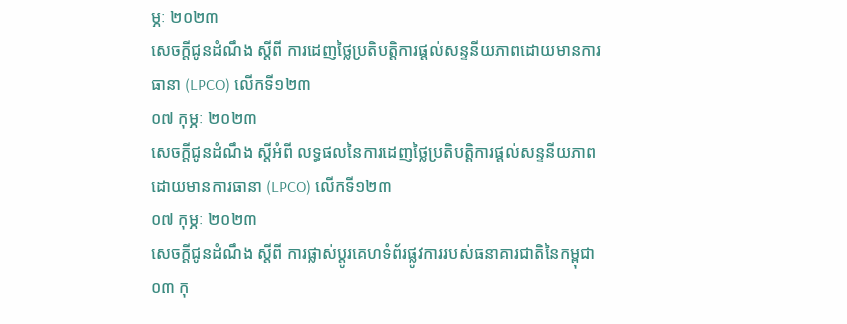ម្ភៈ ២០២៣
សេចក្តីជូនដំណឹង ស្តីពី ការដេញថ្លៃប្រតិបត្តិការផ្តល់សន្ទនីយភាពដោយមានការធានា (LPCO) លើកទី១២៣
០៧ កុម្ភៈ ២០២៣
សេចក្តីជូនដំណឹង ស្តីអំពី លទ្ធផលនៃការដេញថ្លៃប្រតិបត្តិការផ្តល់សន្ទនីយភាពដោយមានការធានា (LPCO) លើកទី១២៣
០៧ កុម្ភៈ ២០២៣
សេចក្តីជូនដំណឹង ស្តីពី ការផ្លាស់ប្តូរគេហទំព័រផ្លូវការរបស់ធនាគារជាតិនៃកម្ពុជា
០៣ កុ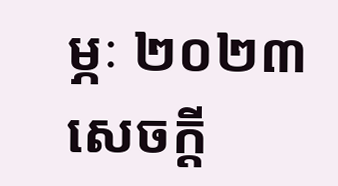ម្ភៈ ២០២៣
សេចក្ដី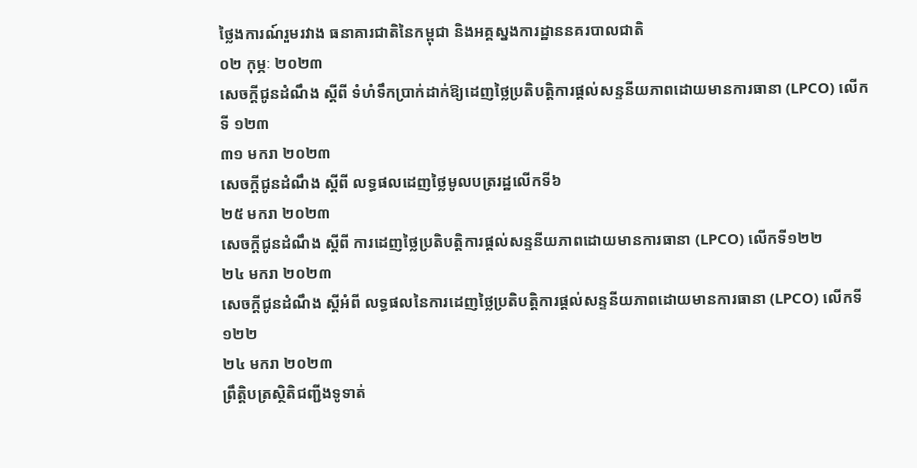ថ្លៃងការណ៍រួមរវាង ធនាគារជាតិនៃកម្ពុជា និងអគ្គស្នងការដ្ឋាននគរបាលជាតិ
០២ កុម្ភៈ ២០២៣
សេចក្តីជូនដំណឹង ស្តីពី ទំហំទឹកប្រាក់ដាក់ឱ្យដេញថ្លៃប្រតិបត្តិការផ្តល់សន្ទនីយភាពដោយមានការធានា (LPCO) លើកទី ១២៣
៣១ មករា ២០២៣
សេចក្តីជូនដំណឹង ស្តីពី លទ្ធផលដេញថ្លៃមូលបត្ររដ្ឋលើកទី៦
២៥ មករា ២០២៣
សេចក្តីជូនដំណឹង ស្តីពី ការដេញថ្លៃប្រតិបត្តិការផ្តល់សន្ទនីយភាពដោយមានការធានា (LPCO) លើកទី១២២
២៤ មករា ២០២៣
សេចក្តីជូនដំណឹង ស្តីអំពី លទ្ធផលនៃការដេញថ្លៃប្រតិបត្តិការផ្តល់សន្ទនីយភាពដោយមានការធានា (LPCO) លើកទី១២២
២៤ មករា ២០២៣
ព្រឹត្តិបត្រស្ថិតិជញ្ជីងទូទាត់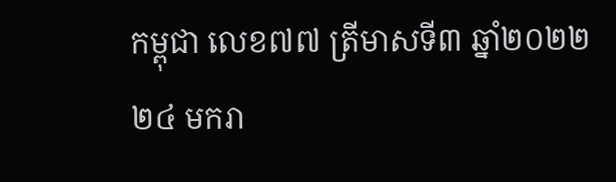កម្ពុជា លេខ៧៧ ត្រីមាសទី៣ ឆ្នាំ២០២២
២៤ មករា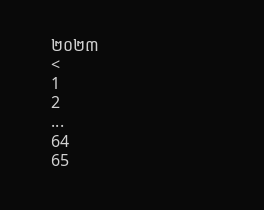២០២៣
<
1
2
...
64
65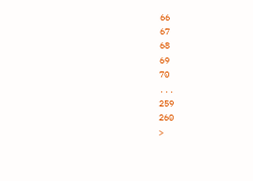66
67
68
69
70
...
259
260
>